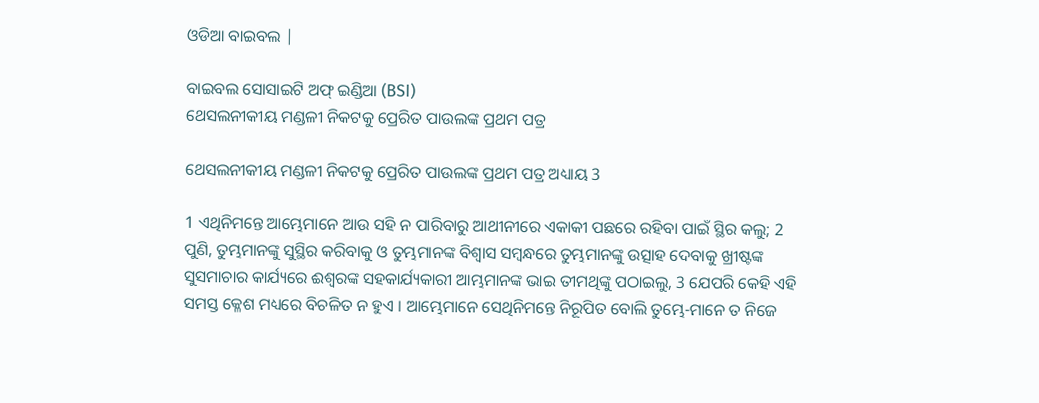ଓଡିଆ ବାଇବଲ |

ବାଇବଲ ସୋସାଇଟି ଅଫ୍ ଇଣ୍ଡିଆ (BSI)
ଥେସଲନୀକୀୟ ମଣ୍ଡଳୀ ନିକଟକୁ ପ୍ରେରିତ ପାଉଲଙ୍କ ପ୍ରଥମ ପତ୍ର

ଥେସଲନୀକୀୟ ମଣ୍ଡଳୀ ନିକଟକୁ ପ୍ରେରିତ ପାଉଲଙ୍କ ପ୍ରଥମ ପତ୍ର ଅଧ୍ୟାୟ 3

1 ଏଥିନିମନ୍ତେ ଆମ୍ଭେମାନେ ଆଉ ସହି ନ ପାରିବାରୁ ଆଥୀନୀରେ ଏକାକୀ ପଛରେ ରହିବା ପାଇଁ ସ୍ଥିର କଲୁ; 2 ପୁଣି, ତୁମ୍ଭମାନଙ୍କୁ ସୁସ୍ଥିର କରିବାକୁ ଓ ତୁମ୍ଭମାନଙ୍କ ବିଶ୍ଵାସ ସମ୍ଵନ୍ଧରେ ତୁମ୍ଭମାନଙ୍କୁ ଉତ୍ସାହ ଦେବାକୁ ଖ୍ରୀଷ୍ଟଙ୍କ ସୁସମାଚାର କାର୍ଯ୍ୟରେ ଈଶ୍ଵରଙ୍କ ସହକାର୍ଯ୍ୟକାରୀ ଆମ୍ଭମାନଙ୍କ ଭାଇ ତୀମଥିଙ୍କୁ ପଠାଇଲୁ, 3 ଯେପରି କେହି ଏହି ସମସ୍ତ କ୍ଳେଶ ମଧ୍ୟରେ ବିଚଳିତ ନ ହୁଏ । ଆମ୍ଭେମାନେ ସେଥିନିମନ୍ତେ ନିରୂପିତ ବୋଲି ତୁମ୍ଭେ-ମାନେ ତ ନିଜେ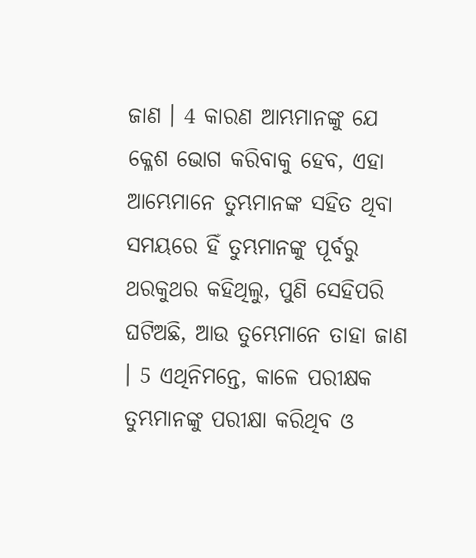ଜାଣ । 4 କାରଣ ଆମ୍ଭମାନଙ୍କୁ ଯେ କ୍ଳେଶ ଭୋଗ କରିବାକୁ ହେବ, ଏହା ଆମ୍ଭେମାନେ ତୁମ୍ଭମାନଙ୍କ ସହିତ ଥିବା ସମୟରେ ହିଁ ତୁମ୍ଭମାନଙ୍କୁ ପୂର୍ବରୁ ଥରକୁଥର କହିଥିଲୁ, ପୁଣି ସେହିପରି ଘଟିଅଛି, ଆଉ ତୁମ୍ଭେମାନେ ତାହା ଜାଣ । 5 ଏଥିନିମନ୍ତେ, କାଳେ ପରୀକ୍ଷକ ତୁମ୍ଭମାନଙ୍କୁ ପରୀକ୍ଷା କରିଥିବ ଓ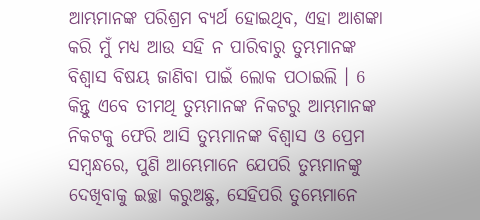ଆମ୍ଭମାନଙ୍କ ପରିଶ୍ରମ ବ୍ୟର୍ଥ ହୋଇଥିବ, ଏହା ଆଶଙ୍କା କରି ମୁଁ ମଧ୍ୟ ଆଉ ସହି ନ ପାରିବାରୁ ତୁମ୍ଭମାନଙ୍କ ବିଶ୍ଵାସ ବିଷୟ ଜାଣିବା ପାଇଁ ଲୋକ ପଠାଇଲି । 6 କିନ୍ତୁ ଏବେ ତୀମଥି ତୁମ୍ଭମାନଙ୍କ ନିକଟରୁ ଆମ୍ଭମାନଙ୍କ ନିକଟକୁ ଫେରି ଆସି ତୁମ୍ଭମାନଙ୍କ ବିଶ୍ଵାସ ଓ ପ୍ରେମ ସମ୍ଵନ୍ଧରେ, ପୁଣି ଆମ୍ଭେମାନେ ଯେପରି ତୁମ୍ଭମାନଙ୍କୁ ଦେଖିବାକୁ ଇଚ୍ଛା କରୁଅଛୁ, ସେହିପରି ତୁମ୍ଭେମାନେ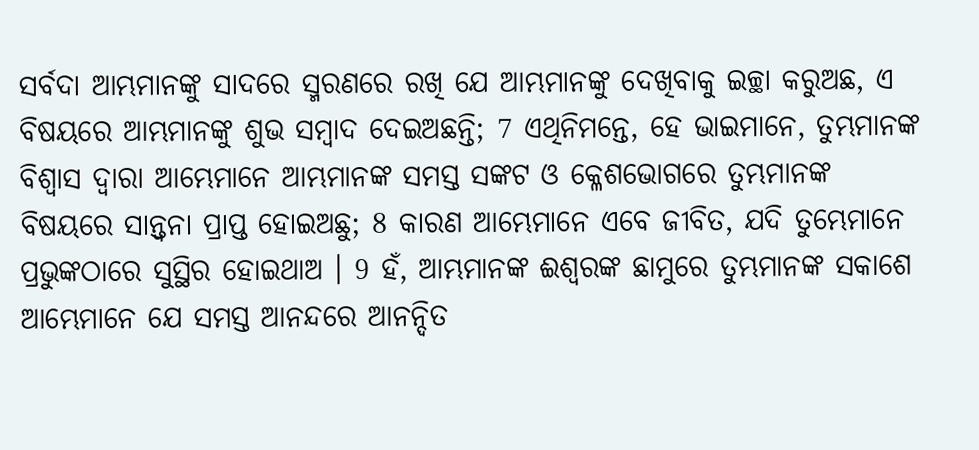ସର୍ବଦା ଆମ୍ଭମାନଙ୍କୁ ସାଦରେ ସ୍ମରଣରେ ରଖି ଯେ ଆମ୍ଭମାନଙ୍କୁ ଦେଖିବାକୁ ଇଚ୍ଛା କରୁଅଛ, ଏ ବିଷୟରେ ଆମ୍ଭମାନଙ୍କୁ ଶୁଭ ସମ୍ଵାଦ ଦେଇଅଛନ୍ତି; 7 ଏଥିନିମନ୍ତେ, ହେ ଭାଇମାନେ, ତୁମ୍ଭମାନଙ୍କ ବିଶ୍ଵାସ ଦ୍ଵାରା ଆମ୍ଭେମାନେ ଆମ୍ଭମାନଙ୍କ ସମସ୍ତ ସଙ୍କଟ ଓ କ୍ଳେଶଭୋଗରେ ତୁମ୍ଭମାନଙ୍କ ବିଷୟରେ ସାନ୍ତ୍ଵନା ପ୍ରାପ୍ତ ହୋଇଅଛୁ; 8 କାରଣ ଆମ୍ଭେମାନେ ଏବେ ଜୀବିତ, ଯଦି ତୁମ୍ଭେମାନେ ପ୍ରଭୁଙ୍କଠାରେ ସୁସ୍ଥିର ହୋଇଥାଅ । 9 ହଁ, ଆମ୍ଭମାନଙ୍କ ଈଶ୍ଵରଙ୍କ ଛାମୁରେ ତୁମ୍ଭମାନଙ୍କ ସକାଶେ ଆମ୍ଭେମାନେ ଯେ ସମସ୍ତ ଆନନ୍ଦରେ ଆନନ୍ଦିତ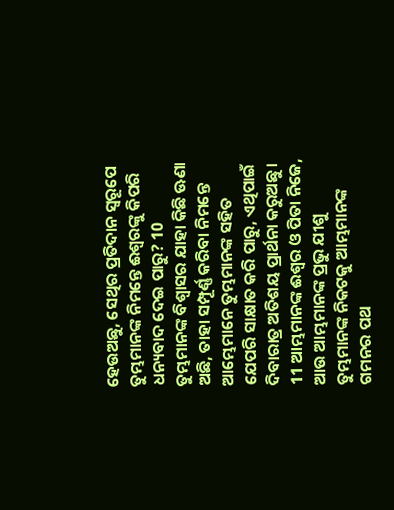ହେଉଅଛୁ, ସେଥିର ପ୍ରତିଦାନ ସ୍ଵରୂପେ ତୁମ୍ଭମାନଙ୍କ ନିମନ୍ତେ ଈଶ୍ଵରଙ୍କୁ କିପରି ଧନ୍ୟବାଦ ଦେଇ ପାରୁ? 10 ତୁମ୍ଭମାନଙ୍କ ବିଶ୍ଵାସର ଯାହା କିଛି ଊଣା ଅଛି, ତାହା ସମ୍ପୂର୍ଣ୍ଣ କରିବା ନିମନ୍ତେ ଆମ୍ଭେମାନେ ତୁମ୍ଭମାନଙ୍କ ସହିତ ଯେପରି ସାକ୍ଷାତ କରି ପାରୁ, ଏଥିପାଇଁ ଦିବାରାତ୍ର ଅତିଶୟ ପ୍ରାର୍ଥନା କରୁଅଛୁ । 11 ଆମ୍ଭମାନଙ୍କ ଈଶ୍ଵର ଓ ପିତା ନିଜେ, ଆଉ ଆମ୍ଭମାନଙ୍କ ପ୍ରଭୁ ଯୀଶୁ ତୁମ୍ଭମାନଙ୍କ ନିକଟକୁ ଆମ୍ଭମାନଙ୍କ ଗମନର ପଥ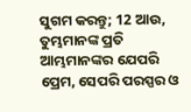ସୁଗମ କରନ୍ତୁ; 12 ଆଉ, ତୁମ୍ଭମାନଙ୍କ ପ୍ରତି ଆମ୍ଭମାନଙ୍କର ଯେପରି ପ୍ରେମ, ସେପରି ପରସ୍ପର ଓ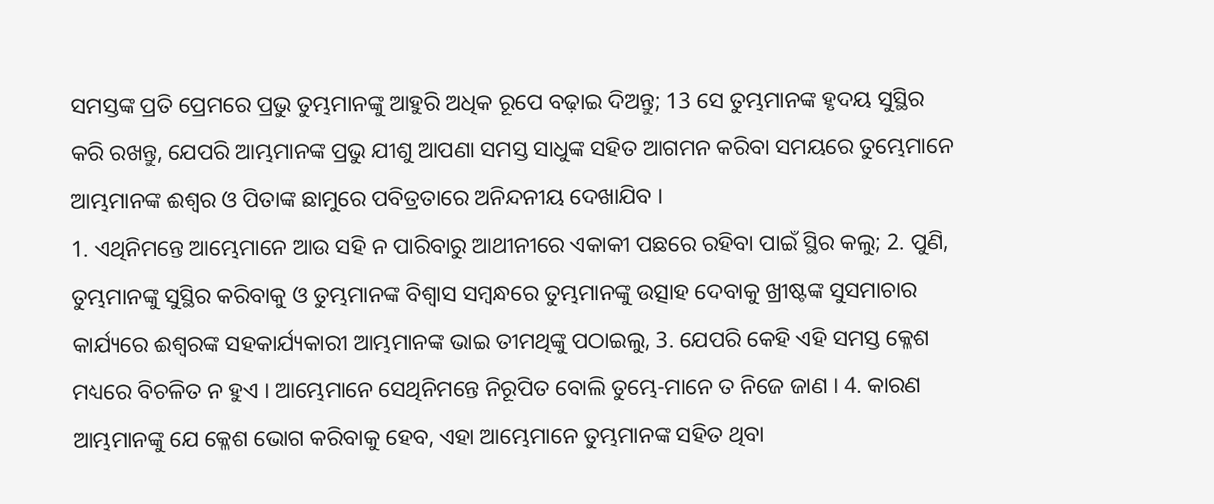ସମସ୍ତଙ୍କ ପ୍ରତି ପ୍ରେମରେ ପ୍ରଭୁ ତୁମ୍ଭମାନଙ୍କୁ ଆହୁରି ଅଧିକ ରୂପେ ବଢ଼ାଇ ଦିଅନ୍ତୁ; 13 ସେ ତୁମ୍ଭମାନଙ୍କ ହୃଦୟ ସୁସ୍ଥିର କରି ରଖନ୍ତୁ, ଯେପରି ଆମ୍ଭମାନଙ୍କ ପ୍ରଭୁ ଯୀଶୁ ଆପଣା ସମସ୍ତ ସାଧୁଙ୍କ ସହିତ ଆଗମନ କରିବା ସମୟରେ ତୁମ୍ଭେମାନେ ଆମ୍ଭମାନଙ୍କ ଈଶ୍ଵର ଓ ପିତାଙ୍କ ଛାମୁରେ ପବିତ୍ରତାରେ ଅନିନ୍ଦନୀୟ ଦେଖାଯିବ ।
1. ଏଥିନିମନ୍ତେ ଆମ୍ଭେମାନେ ଆଉ ସହି ନ ପାରିବାରୁ ଆଥୀନୀରେ ଏକାକୀ ପଛରେ ରହିବା ପାଇଁ ସ୍ଥିର କଲୁ; 2. ପୁଣି, ତୁମ୍ଭମାନଙ୍କୁ ସୁସ୍ଥିର କରିବାକୁ ଓ ତୁମ୍ଭମାନଙ୍କ ବିଶ୍ଵାସ ସମ୍ଵନ୍ଧରେ ତୁମ୍ଭମାନଙ୍କୁ ଉତ୍ସାହ ଦେବାକୁ ଖ୍ରୀଷ୍ଟଙ୍କ ସୁସମାଚାର କାର୍ଯ୍ୟରେ ଈଶ୍ଵରଙ୍କ ସହକାର୍ଯ୍ୟକାରୀ ଆମ୍ଭମାନଙ୍କ ଭାଇ ତୀମଥିଙ୍କୁ ପଠାଇଲୁ, 3. ଯେପରି କେହି ଏହି ସମସ୍ତ କ୍ଳେଶ ମଧ୍ୟରେ ବିଚଳିତ ନ ହୁଏ । ଆମ୍ଭେମାନେ ସେଥିନିମନ୍ତେ ନିରୂପିତ ବୋଲି ତୁମ୍ଭେ-ମାନେ ତ ନିଜେ ଜାଣ । 4. କାରଣ ଆମ୍ଭମାନଙ୍କୁ ଯେ କ୍ଳେଶ ଭୋଗ କରିବାକୁ ହେବ, ଏହା ଆମ୍ଭେମାନେ ତୁମ୍ଭମାନଙ୍କ ସହିତ ଥିବା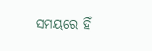ସମୟରେ ହିଁ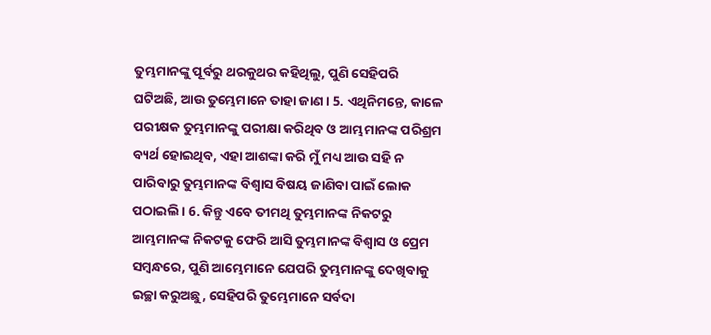ତୁମ୍ଭମାନଙ୍କୁ ପୂର୍ବରୁ ଥରକୁଥର କହିଥିଲୁ, ପୁଣି ସେହିପରି ଘଟିଅଛି, ଆଉ ତୁମ୍ଭେମାନେ ତାହା ଜାଣ । 5. ଏଥିନିମନ୍ତେ, କାଳେ ପରୀକ୍ଷକ ତୁମ୍ଭମାନଙ୍କୁ ପରୀକ୍ଷା କରିଥିବ ଓ ଆମ୍ଭମାନଙ୍କ ପରିଶ୍ରମ ବ୍ୟର୍ଥ ହୋଇଥିବ, ଏହା ଆଶଙ୍କା କରି ମୁଁ ମଧ୍ୟ ଆଉ ସହି ନ ପାରିବାରୁ ତୁମ୍ଭମାନଙ୍କ ବିଶ୍ଵାସ ବିଷୟ ଜାଣିବା ପାଇଁ ଲୋକ ପଠାଇଲି । 6. କିନ୍ତୁ ଏବେ ତୀମଥି ତୁମ୍ଭମାନଙ୍କ ନିକଟରୁ ଆମ୍ଭମାନଙ୍କ ନିକଟକୁ ଫେରି ଆସି ତୁମ୍ଭମାନଙ୍କ ବିଶ୍ଵାସ ଓ ପ୍ରେମ ସମ୍ଵନ୍ଧରେ, ପୁଣି ଆମ୍ଭେମାନେ ଯେପରି ତୁମ୍ଭମାନଙ୍କୁ ଦେଖିବାକୁ ଇଚ୍ଛା କରୁଅଛୁ, ସେହିପରି ତୁମ୍ଭେମାନେ ସର୍ବଦା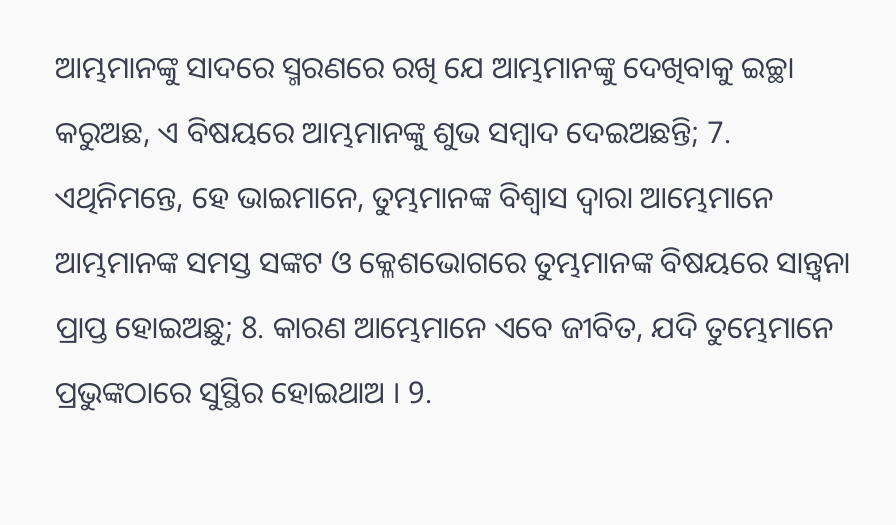ଆମ୍ଭମାନଙ୍କୁ ସାଦରେ ସ୍ମରଣରେ ରଖି ଯେ ଆମ୍ଭମାନଙ୍କୁ ଦେଖିବାକୁ ଇଚ୍ଛା କରୁଅଛ, ଏ ବିଷୟରେ ଆମ୍ଭମାନଙ୍କୁ ଶୁଭ ସମ୍ଵାଦ ଦେଇଅଛନ୍ତି; 7. ଏଥିନିମନ୍ତେ, ହେ ଭାଇମାନେ, ତୁମ୍ଭମାନଙ୍କ ବିଶ୍ଵାସ ଦ୍ଵାରା ଆମ୍ଭେମାନେ ଆମ୍ଭମାନଙ୍କ ସମସ୍ତ ସଙ୍କଟ ଓ କ୍ଳେଶଭୋଗରେ ତୁମ୍ଭମାନଙ୍କ ବିଷୟରେ ସାନ୍ତ୍ଵନା ପ୍ରାପ୍ତ ହୋଇଅଛୁ; 8. କାରଣ ଆମ୍ଭେମାନେ ଏବେ ଜୀବିତ, ଯଦି ତୁମ୍ଭେମାନେ ପ୍ରଭୁଙ୍କଠାରେ ସୁସ୍ଥିର ହୋଇଥାଅ । 9.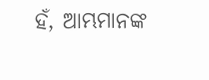ହଁ, ଆମ୍ଭମାନଙ୍କ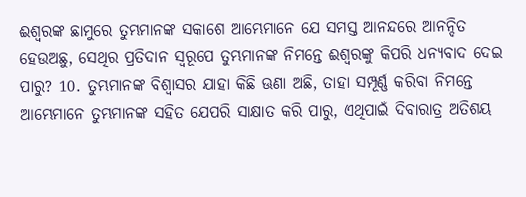ଈଶ୍ଵରଙ୍କ ଛାମୁରେ ତୁମ୍ଭମାନଙ୍କ ସକାଶେ ଆମ୍ଭେମାନେ ଯେ ସମସ୍ତ ଆନନ୍ଦରେ ଆନନ୍ଦିତ ହେଉଅଛୁ, ସେଥିର ପ୍ରତିଦାନ ସ୍ଵରୂପେ ତୁମ୍ଭମାନଙ୍କ ନିମନ୍ତେ ଈଶ୍ଵରଙ୍କୁ କିପରି ଧନ୍ୟବାଦ ଦେଇ ପାରୁ? 10. ତୁମ୍ଭମାନଙ୍କ ବିଶ୍ଵାସର ଯାହା କିଛି ଊଣା ଅଛି, ତାହା ସମ୍ପୂର୍ଣ୍ଣ କରିବା ନିମନ୍ତେ ଆମ୍ଭେମାନେ ତୁମ୍ଭମାନଙ୍କ ସହିତ ଯେପରି ସାକ୍ଷାତ କରି ପାରୁ, ଏଥିପାଇଁ ଦିବାରାତ୍ର ଅତିଶୟ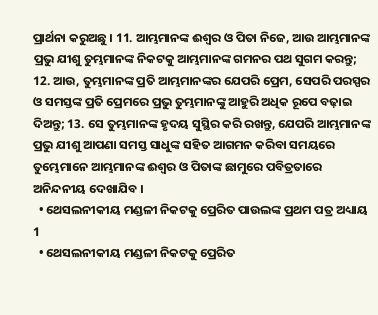ପ୍ରାର୍ଥନା କରୁଅଛୁ । 11. ଆମ୍ଭମାନଙ୍କ ଈଶ୍ଵର ଓ ପିତା ନିଜେ, ଆଉ ଆମ୍ଭମାନଙ୍କ ପ୍ରଭୁ ଯୀଶୁ ତୁମ୍ଭମାନଙ୍କ ନିକଟକୁ ଆମ୍ଭମାନଙ୍କ ଗମନର ପଥ ସୁଗମ କରନ୍ତୁ; 12. ଆଉ, ତୁମ୍ଭମାନଙ୍କ ପ୍ରତି ଆମ୍ଭମାନଙ୍କର ଯେପରି ପ୍ରେମ, ସେପରି ପରସ୍ପର ଓ ସମସ୍ତଙ୍କ ପ୍ରତି ପ୍ରେମରେ ପ୍ରଭୁ ତୁମ୍ଭମାନଙ୍କୁ ଆହୁରି ଅଧିକ ରୂପେ ବଢ଼ାଇ ଦିଅନ୍ତୁ; 13. ସେ ତୁମ୍ଭମାନଙ୍କ ହୃଦୟ ସୁସ୍ଥିର କରି ରଖନ୍ତୁ, ଯେପରି ଆମ୍ଭମାନଙ୍କ ପ୍ରଭୁ ଯୀଶୁ ଆପଣା ସମସ୍ତ ସାଧୁଙ୍କ ସହିତ ଆଗମନ କରିବା ସମୟରେ ତୁମ୍ଭେମାନେ ଆମ୍ଭମାନଙ୍କ ଈଶ୍ଵର ଓ ପିତାଙ୍କ ଛାମୁରେ ପବିତ୍ରତାରେ ଅନିନ୍ଦନୀୟ ଦେଖାଯିବ ।
  • ଥେସଲନୀକୀୟ ମଣ୍ଡଳୀ ନିକଟକୁ ପ୍ରେରିତ ପାଉଲଙ୍କ ପ୍ରଥମ ପତ୍ର ଅଧ୍ୟାୟ 1
  • ଥେସଲନୀକୀୟ ମଣ୍ଡଳୀ ନିକଟକୁ ପ୍ରେରିତ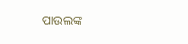ପାଉଲଙ୍କ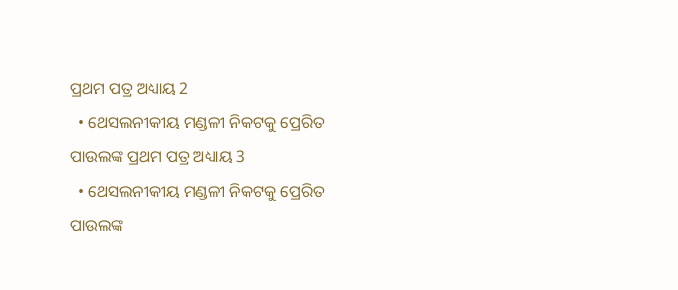ପ୍ରଥମ ପତ୍ର ଅଧ୍ୟାୟ 2
  • ଥେସଲନୀକୀୟ ମଣ୍ଡଳୀ ନିକଟକୁ ପ୍ରେରିତ ପାଉଲଙ୍କ ପ୍ରଥମ ପତ୍ର ଅଧ୍ୟାୟ 3
  • ଥେସଲନୀକୀୟ ମଣ୍ଡଳୀ ନିକଟକୁ ପ୍ରେରିତ ପାଉଲଙ୍କ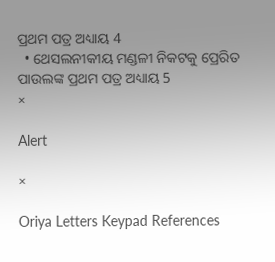ପ୍ରଥମ ପତ୍ର ଅଧ୍ୟାୟ 4
  • ଥେସଲନୀକୀୟ ମଣ୍ଡଳୀ ନିକଟକୁ ପ୍ରେରିତ ପାଉଲଙ୍କ ପ୍ରଥମ ପତ୍ର ଅଧ୍ୟାୟ 5
×

Alert

×

Oriya Letters Keypad References